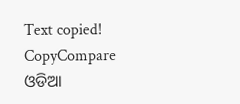Text copied!
CopyCompare
ଓଡିଆ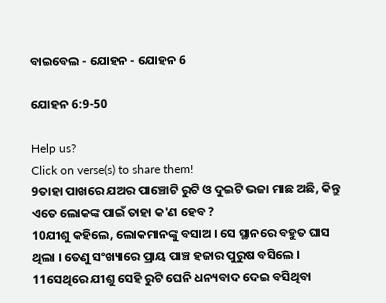ବାଇବେଲ - ଯୋହନ - ଯୋହନ 6

ଯୋହନ 6:9-50

Help us?
Click on verse(s) to share them!
9ତାହା ପାଖରେ ଯଅର ପାଞ୍ଚୋଟି ରୁଟି ଓ ଦୁଇଟି ଭଜା ମାଛ ଅଛି, କିନ୍ତୁ ଏତେ ଲୋକଙ୍କ ପାଇଁ ତାହା କ'ଣ ହେବ ?
10ଯୀଶୁ କହିଲେ, ଲୋକମାନଙ୍କୁ ବସାଅ । ସେ ସ୍ଥାନରେ ବହୁତ ଘାସ ଥିଲା । ତେଣୁ ସଂଖ୍ୟାରେ ପ୍ରାୟ ପାଞ୍ଚ ହଜାର ପୁରୁଷ ବସିଲେ ।
11ସେଥିରେ ଯୀଶୁ ସେହି ରୁଟି ଘେନି ଧନ୍ୟବାଦ ଦେଇ ବସିଥିବା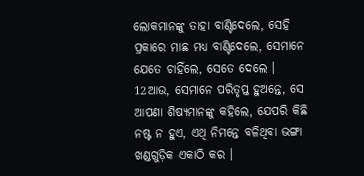ଲୋକମାନଙ୍କୁ ତାହା ବାଣ୍ଟିଦେଲେ, ସେହି ପ୍ରକାରେ ମାଛ ମଧ୍ୟ ବାଣ୍ଟିଦେଲେ, ସେମାନେ ଯେତେ ଚାହିଁଲେ, ସେତେ ଦେଲେ ।
12ଆଉ, ସେମାନେ ପରିତୃପ୍ତ ହୁଅନ୍ତେ, ସେ ଆପଣା ଶିଷ୍ୟମାନଙ୍କୁ କହିଲେ, ଯେପରି କିଛି ନଷ୍ଟ ନ ହୁଏ, ଏଥି ନିମନ୍ତେ ବଳିଥିବା ଭଙ୍ଗା ଖଣ୍ଡଗୁଡ଼ିକ ଏକାଠି କର ।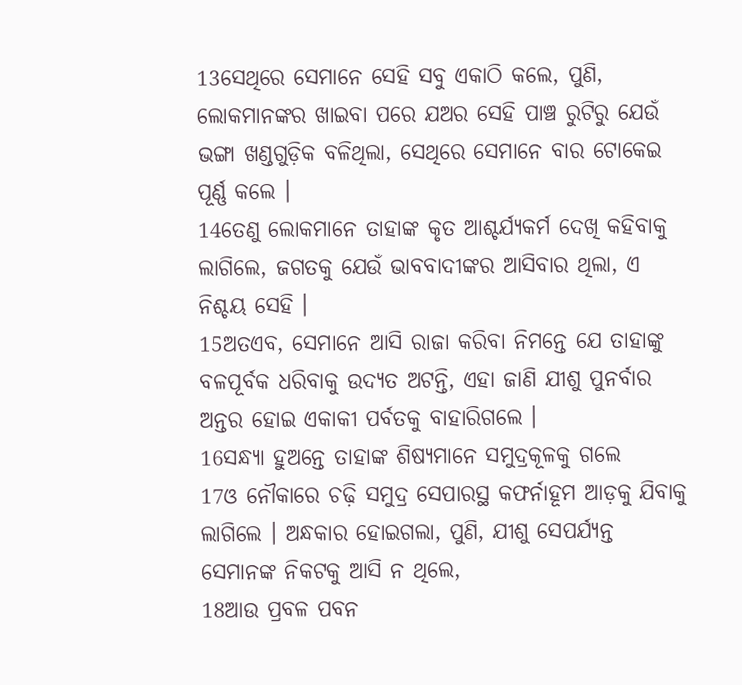13ସେଥିରେ ସେମାନେ ସେହି ସବୁ ଏକାଠି କଲେ, ପୁଣି, ଲୋକମାନଙ୍କର ଖାଇବା ପରେ ଯଅର ସେହି ପାଞ୍ଚ ରୁଟିରୁ ଯେଉଁ ଭଙ୍ଗା ଖଣ୍ଡଗୁଡ଼ିକ ବଳିଥିଲା, ସେଥିରେ ସେମାନେ ବାର ଟୋକେଇ ପୂର୍ଣ୍ଣ କଲେ ।
14ତେଣୁ ଲୋକମାନେ ତାହାଙ୍କ କୃତ ଆଶ୍ଚର୍ଯ୍ୟକର୍ମ ଦେଖି କହିବାକୁ ଲାଗିଲେ, ଜଗତକୁ ଯେଉଁ ଭାବବାଦୀଙ୍କର ଆସିବାର ଥିଲା, ଏ ନିଶ୍ଚୟ ସେହି ।
15ଅତଏବ, ସେମାନେ ଆସି ରାଜା କରିବା ନିମନ୍ତେ ଯେ ତାହାଙ୍କୁ ବଳପୂର୍ବକ ଧରିବାକୁ ଉଦ୍ୟତ ଅଟନ୍ତି, ଏହା ଜାଣି ଯୀଶୁ ପୁନର୍ବାର ଅନ୍ତର ହୋଇ ଏକାକୀ ପର୍ବତକୁ ବାହାରିଗଲେ ।
16ସନ୍ଧ୍ୟା ହୁଅନ୍ତେ ତାହାଙ୍କ ଶିଷ୍ୟମାନେ ସମୁଦ୍ରକୂଳକୁ ଗଲେ
17ଓ ନୌକାରେ ଚଢ଼ି ସମୁଦ୍ର ସେପାରସ୍ଥ କଫର୍ନାହୂମ ଆଡ଼କୁ ଯିବାକୁ ଲାଗିଲେ । ଅନ୍ଧକାର ହୋଇଗଲା, ପୁଣି, ଯୀଶୁ ସେପର୍ଯ୍ୟନ୍ତ ସେମାନଙ୍କ ନିକଟକୁ ଆସି ନ ଥିଲେ,
18ଆଉ ପ୍ରବଳ ପବନ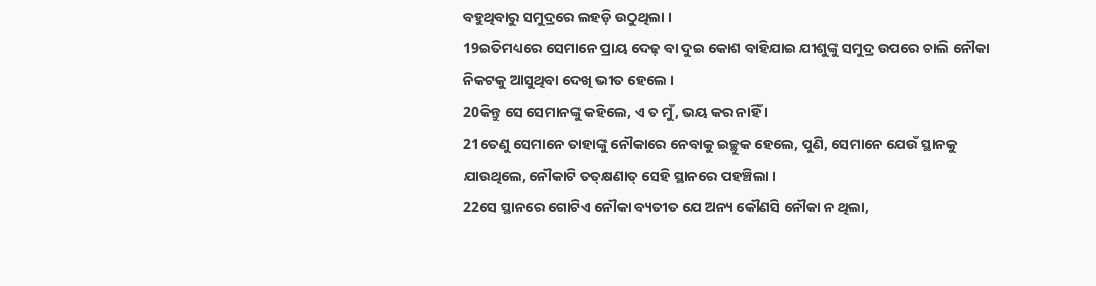ବହୁଥିବାରୁ ସମୁଦ୍ରରେ ଲହଡ଼ି ଉଠୁଥିଲା ।
19ଇତିମଧ୍ୟରେ ସେମାନେ ପ୍ରାୟ ଦେଢ଼ ବା ଦୁଇ କୋଶ ବାହିଯାଇ ଯୀଶୁଙ୍କୁ ସମୁଦ୍ର ଉପରେ ଚାଲି ନୌକା ନିକଟକୁ ଆସୁଥିବା ଦେଖି ଭୀତ ହେଲେ ।
20କିନ୍ତୁ ସେ ସେମାନଙ୍କୁ କହିଲେ, ଏ ତ ମୁଁ, ଭୟ କର ନାହିଁ ।
21ତେଣୁ ସେମାନେ ତାହାଙ୍କୁ ନୌକାରେ ନେବାକୁ ଇଚ୍ଛୁକ ହେଲେ, ପୁଣି, ସେମାନେ ଯେଉଁ ସ୍ଥାନକୁ ଯାଉଥିଲେ, ନୌକାଟି ତତ୍‍କ୍ଷଣାତ୍‍ ସେହି ସ୍ଥାନରେ ପହଞ୍ଚିଲା ।
22ସେ ସ୍ଥାନରେ ଗୋଟିଏ ନୌକା ବ୍ୟତୀତ ଯେ ଅନ୍ୟ କୌଣସି ନୌକା ନ ଥିଲା,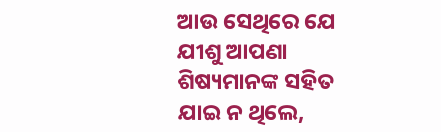ଆଉ ସେଥିରେ ଯେ ଯୀଶୁ ଆପଣା ଶିଷ୍ୟମାନଙ୍କ ସହିତ ଯାଇ ନ ଥିଲେ,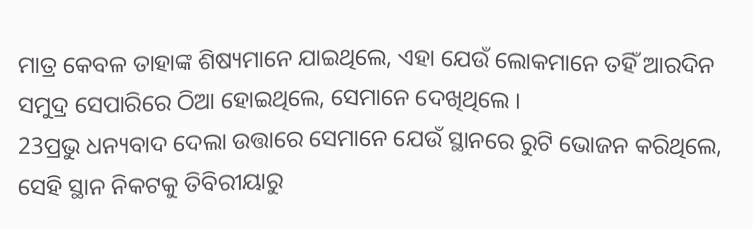ମାତ୍ର କେବଳ ତାହାଙ୍କ ଶିଷ୍ୟମାନେ ଯାଇଥିଲେ, ଏହା ଯେଉଁ ଲୋକମାନେ ତହିଁ ଆରଦିନ ସମୁଦ୍ର ସେପାରିରେ ଠିଆ ହୋଇଥିଲେ, ସେମାନେ ଦେଖିଥିଲେ ।
23ପ୍ରଭୁ ଧନ୍ୟବାଦ ଦେଲା ଉତ୍ତାରେ ସେମାନେ ଯେଉଁ ସ୍ଥାନରେ ରୁଟି ଭୋଜନ କରିଥିଲେ, ସେହି ସ୍ଥାନ ନିକଟକୁ ତିବିରୀୟାରୁ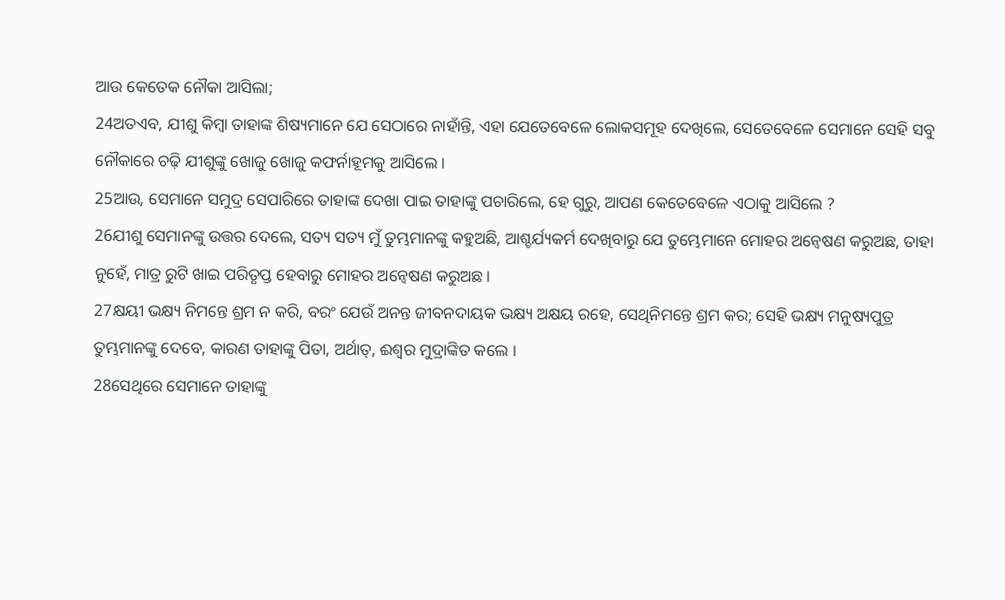ଆଉ କେତେକ ନୌକା ଆସିଲା;
24ଅତଏବ, ଯୀଶୁ କିମ୍ବା ତାହାଙ୍କ ଶିଷ୍ୟମାନେ ଯେ ସେଠାରେ ନାହାଁନ୍ତି, ଏହା ଯେତେବେଳେ ଲୋକସମୂହ ଦେଖିଲେ, ସେତେବେଳେ ସେମାନେ ସେହି ସବୁ ନୌକାରେ ଚଢ଼ି ଯୀଶୁଙ୍କୁ ଖୋଜୁ ଖୋଜୁ କଫର୍ନାହୂମକୁ ଆସିଲେ ।
25ଆଉ, ସେମାନେ ସମୁଦ୍ର ସେପାରିରେ ତାହାଙ୍କ ଦେଖା ପାଇ ତାହାଙ୍କୁ ପଚାରିଲେ, ହେ ଗୁରୁ, ଆପଣ କେତେବେଳେ ଏଠାକୁ ଆସିଲେ ?
26ଯୀଶୁ ସେମାନଙ୍କୁ ଉତ୍ତର ଦେଲେ, ସତ୍ୟ ସତ୍ୟ ମୁଁ ତୁମ୍ଭମାନଙ୍କୁ କହୁଅଛି, ଆଶ୍ଚର୍ଯ୍ୟକର୍ମ ଦେଖିବାରୁ ଯେ ତୁମ୍ଭେମାନେ ମୋହର ଅନ୍ୱେଷଣ କରୁଅଛ, ତାହା ନୁହେଁ, ମାତ୍ର ରୁଟି ଖାଇ ପରିତୃପ୍ତ ହେବାରୁ ମୋହର ଅନ୍ୱେଷଣ କରୁଅଛ ।
27କ୍ଷୟୀ ଭକ୍ଷ୍ୟ ନିମନ୍ତେ ଶ୍ରମ ନ କରି, ବରଂ ଯେଉଁ ଅନନ୍ତ ଜୀବନଦାୟକ ଭକ୍ଷ୍ୟ ଅକ୍ଷୟ ରହେ, ସେଥିନିମନ୍ତେ ଶ୍ରମ କର; ସେହି ଭକ୍ଷ୍ୟ ମନୁଷ୍ୟପୁତ୍ର ତୁମ୍ଭମାନଙ୍କୁ ଦେବେ, କାରଣ ତାହାଙ୍କୁ ପିତା, ଅର୍ଥାତ୍‍, ଈଶ୍ୱର ମୁଦ୍ରାଙ୍କିତ କଲେ ।
28ସେଥିରେ ସେମାନେ ତାହାଙ୍କୁ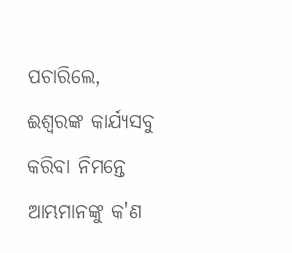ପଚାରିଲେ, ଈଶ୍ୱରଙ୍କ କାର୍ଯ୍ୟସବୁ କରିବା ନିମନ୍ତେ ଆମ୍ଭମାନଙ୍କୁ କ'ଣ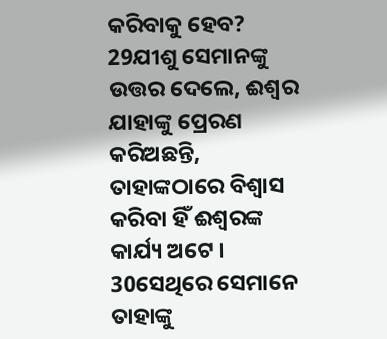କରିବାକୁ ହେବ?
29ଯୀଶୁ ସେମାନଙ୍କୁ ଉତ୍ତର ଦେଲେ, ଈଶ୍ୱର ଯାହାଙ୍କୁ ପ୍ରେରଣ କରିଅଛନ୍ତି, ତାହାଙ୍କଠାରେ ବିଶ୍ୱାସ କରିବା ହିଁ ଈଶ୍ୱରଙ୍କ କାର୍ଯ୍ୟ ଅଟେ ।
30ସେଥିରେ ସେମାନେ ତାହାଙ୍କୁ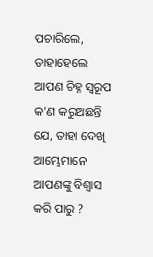ପଚାରିଲେ, ତାହାହେଲେ ଆପଣ ଚିହ୍ନ ସ୍ୱରୂପ କ'ଣ କରୁଅଛନ୍ତି ଯେ, ତାହା ଦେଖି ଆମ୍ଭେମାନେ ଆପଣଙ୍କୁ ବିଶ୍ୱାସ କରି ପାରୁ ?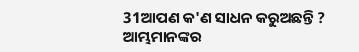31ଆପଣ କ'ଣ ସାଧନ କରୁଅଛନ୍ତି ? ଆମ୍ଭମାନଙ୍କର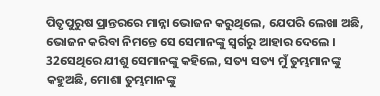ପିତୃପୁରୁଷ ପ୍ରାନ୍ତରରେ ମାନ୍ନା ଭୋଜନ କରୁଥିଲେ, ଯେପରି ଲେଖା ଅଛି, ଭୋଜନ କରିବା ନିମନ୍ତେ ସେ ସେମାନଙ୍କୁ ସ୍ୱର୍ଗରୁ ଆହାର ଦେଲେ ।
32ସେଥିରେ ଯୀଶୁ ସେମାନଙ୍କୁ କହିଲେ, ସତ୍ୟ ସତ୍ୟ ମୁଁ ତୁମ୍ଭମାନଙ୍କୁ କହୁଅଛି, ମୋଶା ତୁମ୍ଭମାନଙ୍କୁ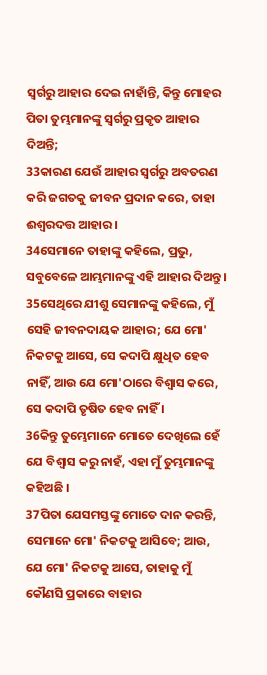ସ୍ୱର୍ଗରୁ ଆହାର ଦେଇ ନାହାଁନ୍ତି, କିନ୍ତୁ ମୋହର ପିତା ତୁମ୍ଭମାନଙ୍କୁ ସ୍ୱର୍ଗରୁ ପ୍ରକୃତ ଆହାର ଦିଅନ୍ତି;
33କାରଣ ଯେଉଁ ଆହାର ସ୍ୱର୍ଗରୁ ଅବତରଣ କରି ଜଗତକୁ ଜୀବନ ପ୍ରଦାନ କରେ, ତାହା ଈଶ୍ୱରଦତ୍ତ ଆହାର ।
34ସେମାନେ ତାହାଙ୍କୁ କହିଲେ, ପ୍ରଭୁ, ସବୁବେଳେ ଆମ୍ଭମାନଙ୍କୁ ଏହି ଆହାର ଦିଅନ୍ତୁ ।
35ସେଥିରେ ଯୀଶୁ ସେମାନଙ୍କୁ କହିଲେ, ମୁଁ ସେହି ଜୀବନଦାୟକ ଆହାର; ଯେ ମୋ' ନିକଟକୁ ଆସେ, ସେ କଦାପି କ୍ଷୁଧିତ ହେବ ନାହିଁ, ଆଉ ଯେ ମୋ'ଠାରେ ବିଶ୍ୱାସ କରେ, ସେ କଦାପି ତୃଷିତ ହେବ ନାହିଁ ।
36କିନ୍ତୁ ତୁମ୍ଭେମାନେ ମୋତେ ଦେଖିଲେ ହେଁ ଯେ ବିଶ୍ୱାସ କରୁ ନାହଁ, ଏହା ମୁଁ ତୁମ୍ଭମାନଙ୍କୁ କହିଅଛି ।
37ପିତା ଯେସମସ୍ତଙ୍କୁ ମୋତେ ଦାନ କରନ୍ତି, ସେମାନେ ମୋ' ନିକଟକୁ ଆସିବେ; ଆଉ, ଯେ ମୋ' ନିକଟକୁ ଆସେ, ତାହାକୁ ମୁଁ କୌଣସି ପ୍ରକାରେ ବାହାର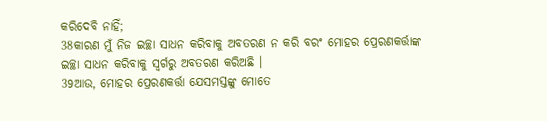କରିଦେବି ନାହିଁ;
38କାରଣ ମୁଁ ନିଜ ଇଚ୍ଛା ସାଧନ କରିବାକୁ ଅବତରଣ ନ କରି ବରଂ ମୋହର ପ୍ରେରଣକର୍ତ୍ତାଙ୍କ ଇଚ୍ଛା ସାଧନ କରିବାକୁ ସ୍ୱର୍ଗରୁ ଅବତରଣ କରିଅଛି ।
39ଆଉ, ମୋହର ପ୍ରେରଣକର୍ତ୍ତା ଯେସମସ୍ତଙ୍କୁ ମୋତେ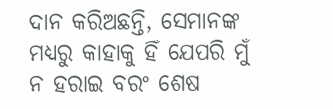ଦାନ କରିଅଛନ୍ତି, ସେମାନଙ୍କ ମଧ୍ୟରୁ କାହାକୁ ହିଁ ଯେପରି ମୁଁ ନ ହରାଇ ବରଂ ଶେଷ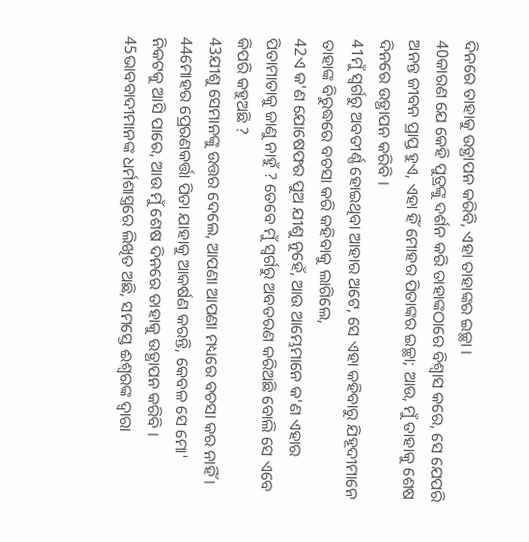ଦିନରେ ତାହାକୁ ଉତ୍ଥାପନ କରିବି, ଏହା ତାହାଙ୍କର ଇଚ୍ଛା ।
40କାରଣ ଯେ କେହି ପୁତ୍ରଙ୍କୁ ଦର୍ଶନ କରି ତାହାଙ୍କଠାରେ ବିଶ୍ୱାସ କରେ, ସେ ଯେପରି ଅନନ୍ତ ଜୀବନ ପ୍ରାପ୍ତ ହୁଏ, ଏହା ହିଁ ମୋହର ପିତାଙ୍କର ଇଚ୍ଛା; ଆଉ, ମୁଁ ତାହାକୁ ଶେଷ ଦିନରେ ଉତ୍ଥାପନ କରିବି ।
41ମୁଁ ସ୍ୱର୍ଗରୁ ଅବତୀର୍ଣ୍ଣ ହୋଇଥିବା ଆହାର ଅଟେ, ସେ ଏହା କହିବାରୁ ଯିହୂଦୀମାନେ ତାହାଙ୍କ ବିରୁଦ୍ଧରେ ବଚସା କରି କହିବାକୁ ଲାଗିଲେ,
42ଏ କ'ଣ ଯୋଷେଫର ପୁଅ ଯୀଶୁ ନୁହେଁ, ଆଉ ଆମ୍ଭେମାନେ କ'ଣ ଏହାର ପିତାମାତାକୁ ଜାଣୁ ନାହୁଁ ? ତେବେ ମୁଁ ସ୍ୱର୍ଗରୁ ଅବତରଣ କରିଅଛି ବୋଲି ସେ ଏବେ କିପରି କହୁଅଛି ?
43ଯୀଶୁ ସେମାନଙ୍କୁ ଉତ୍ତର ଦେଲେ, ଆପଣା ଆପଣା ମଧ୍ୟରେ ବଚସା କର ନାହିଁ ।
44ମୋହର ପ୍ରେରଣକର୍ତ୍ତା ପିତା ଯାହାକୁ ଆକର୍ଷଣ କରନ୍ତି, କେବଳ ସେ ମୋ' ନିକଟକୁ ଆସି ପାରେ, ଆଉ ମୁଁ ଶେଷ ଦିନରେ ତାହାକୁ ଉତ୍ଥାପନ କରିବି ।
45ଭାବବାଦୀମାନଙ୍କ ଧର୍ମଶାସ୍ତ୍ରରେ ଲିଖିତ ଅଛି, ସମସ୍ତେ ଈଶ୍ୱରଙ୍କ ଦ୍ୱାରା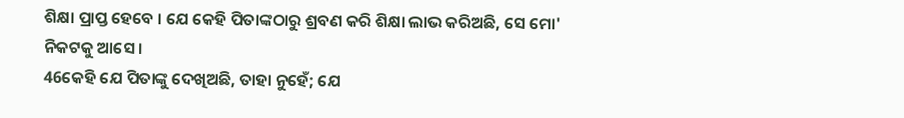ଶିକ୍ଷା ପ୍ରାପ୍ତ ହେବେ । ଯେ କେହି ପିତାଙ୍କଠାରୁ ଶ୍ରବଣ କରି ଶିକ୍ଷା ଲାଭ କରିଅଛି, ସେ ମୋ' ନିକଟକୁ ଆସେ ।
46କେହି ଯେ ପିତାଙ୍କୁ ଦେଖିଅଛି, ତାହା ନୁହେଁ; ଯେ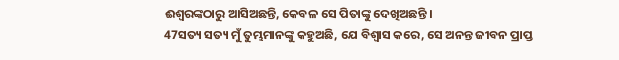ଈଶ୍ୱରଙ୍କଠାରୁ ଆସିଅଛନ୍ତି, କେବଳ ସେ ପିତାଙ୍କୁ ଦେଖିଅଛନ୍ତି ।
47ସତ୍ୟ ସତ୍ୟ ମୁଁ ତୁମ୍ଭମାନଙ୍କୁ କହୁଅଛି, ଯେ ବିଶ୍ୱାସ କରେ, ସେ ଅନନ୍ତ ଜୀବନ ପ୍ରାପ୍ତ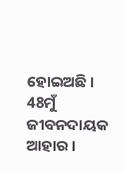ହୋଇଅଛି ।
48ମୁଁ ଜୀବନଦାୟକ ଆହାର ।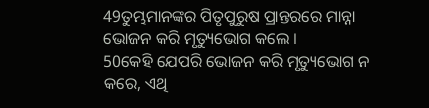49ତୁମ୍ଭମାନଙ୍କର ପିତୃପୁରୁଷ ପ୍ରାନ୍ତରରେ ମାନ୍ନା ଭୋଜନ କରି ମୃତ୍ୟୁଭୋଗ କଲେ ।
50କେହି ଯେପରି ଭୋଜନ କରି ମୃତ୍ୟୁଭୋଗ ନ କରେ, ଏଥି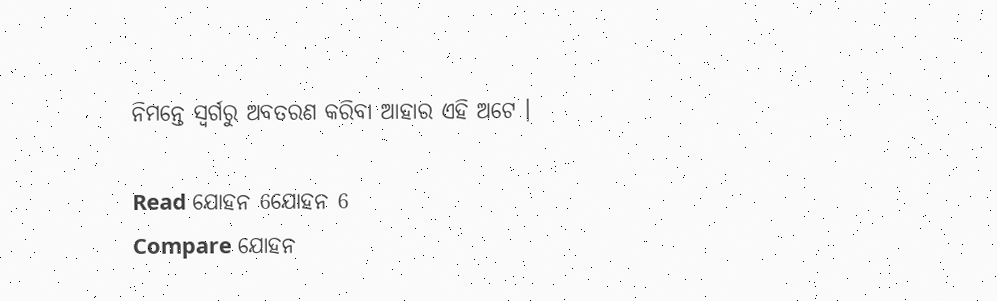ନିମନ୍ତେ ସ୍ୱର୍ଗରୁ ଅବତରଣ କରିବା ଆହାର ଏହି ଅଟେ ।

Read ଯୋହନ 6ଯୋହନ 6
Compare ଯୋହନ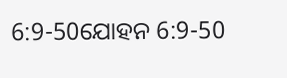6:9-50ଯୋହନ 6:9-50